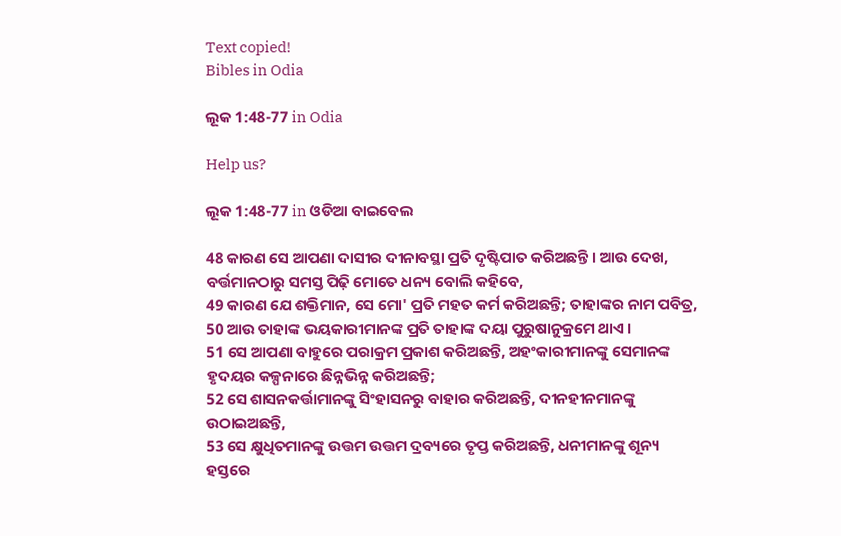Text copied!
Bibles in Odia

ଲୂକ 1:48-77 in Odia

Help us?

ଲୂକ 1:48-77 in ଓଡିଆ ବାଇବେଲ

48 କାରଣ ସେ ଆପଣା ଦାସୀର ଦୀନାବସ୍ଥା ପ୍ରତି ଦୃଷ୍ଟିପାତ କରିଅଛନ୍ତି । ଆଉ ଦେଖ, ବର୍ତ୍ତମାନଠାରୁ ସମସ୍ତ ପିଢ଼ି ମୋତେ ଧନ୍ୟ ବୋଲି କହିବେ,
49 କାରଣ ଯେ ଶକ୍ତିମାନ, ସେ ମୋ' ପ୍ରତି ମହତ କର୍ମ କରିଅଛନ୍ତି; ତାହାଙ୍କର ନାମ ପବିତ୍ର,
50 ଆଉ ତାହାଙ୍କ ଭୟକାରୀମାନଙ୍କ ପ୍ରତି ତାହାଙ୍କ ଦୟା ପୁରୁଷାନୁକ୍ରମେ ଥାଏ ।
51 ସେ ଆପଣା ବାହୁରେ ପରାକ୍ରମ ପ୍ରକାଶ କରିଅଛନ୍ତି, ଅହଂକାରୀମାନଙ୍କୁ ସେମାନଙ୍କ ହୃଦୟର କଳ୍ପନାରେ ଛିନ୍ନଭିନ୍ନ କରିଅଛନ୍ତି;
52 ସେ ଶାସନକର୍ତ୍ତାମାନଙ୍କୁ ସିଂହାସନରୁ ବାହାର କରିଅଛନ୍ତି, ଦୀନହୀନମାନଙ୍କୁ ଉଠାଇଅଛନ୍ତି,
53 ସେ କ୍ଷୁଧିତମାନଙ୍କୁ ଉତ୍ତମ ଉତ୍ତମ ଦ୍ରବ୍ୟରେ ତୃପ୍ତ କରିଅଛନ୍ତି, ଧନୀମାନଙ୍କୁ ଶୂନ୍ୟ ହସ୍ତରେ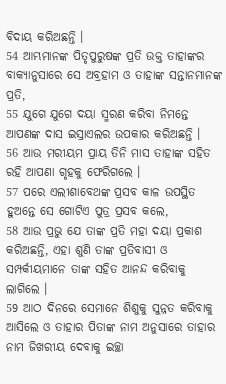ବିଦାୟ କରିଅଛନ୍ତି ।
54 ଆମ୍ଭମାନଙ୍କ ପିତୃପୁରୁଷଙ୍କ ପ୍ରତି ଉକ୍ତ ତାହାଙ୍କର ବାକ୍ୟାନୁସାରେ ସେ ଅବ୍ରହାମ ଓ ତାହାଙ୍କ ସନ୍ତାନମାନଙ୍କ ପ୍ରତି,
55 ଯୁଗେ ଯୁଗେ ଦୟା ସ୍ମରଣ କରିବା ନିମନ୍ତେ ଆପଣଙ୍କ ଦାସ ଇସ୍ରାଏଲର ଉପକାର କରିଅଛନ୍ତି ।
56 ଆଉ ମରୀୟମ ପ୍ରାୟ ତିନି ମାସ ତାହାଙ୍କ ସହିତ ରହି ଆପଣା ଗୃହକୁ ଫେରିଗଲେ ।
57 ପରେ ଏଲୀଶାବେଥଙ୍କ ପ୍ରସବ କାଳ ଉପସ୍ଥିତ ହୁଅନ୍ତେ ସେ ଗୋଟିଏ ପୁତ୍ର ପ୍ରସବ କଲେ,
58 ଆଉ ପ୍ରଭୁ ଯେ ତାଙ୍କ ପ୍ରତି ମହା ଦୟା ପ୍ରକାଶ କରିଅଛନ୍ତି, ଏହା ଶୁଣି ତାଙ୍କ ପ୍ରତିବାସୀ ଓ ସମ୍ପର୍କୀୟମାନେ ତାଙ୍କ ସହିତ ଆନନ୍ଦ କରିବାକୁ ଲାଗିଲେ ।
59 ଆଠ ଦିନରେ ସେମାନେ ଶିଶୁକୁ ସୁନ୍ନତ କରିବାକୁ ଆସିଲେ ଓ ତାହାର ପିତାଙ୍କ ନାମ ଅନୁସାରେ ତାହାର ନାମ ଜିଖରୀୟ ଦେବାକୁ ଇଚ୍ଛା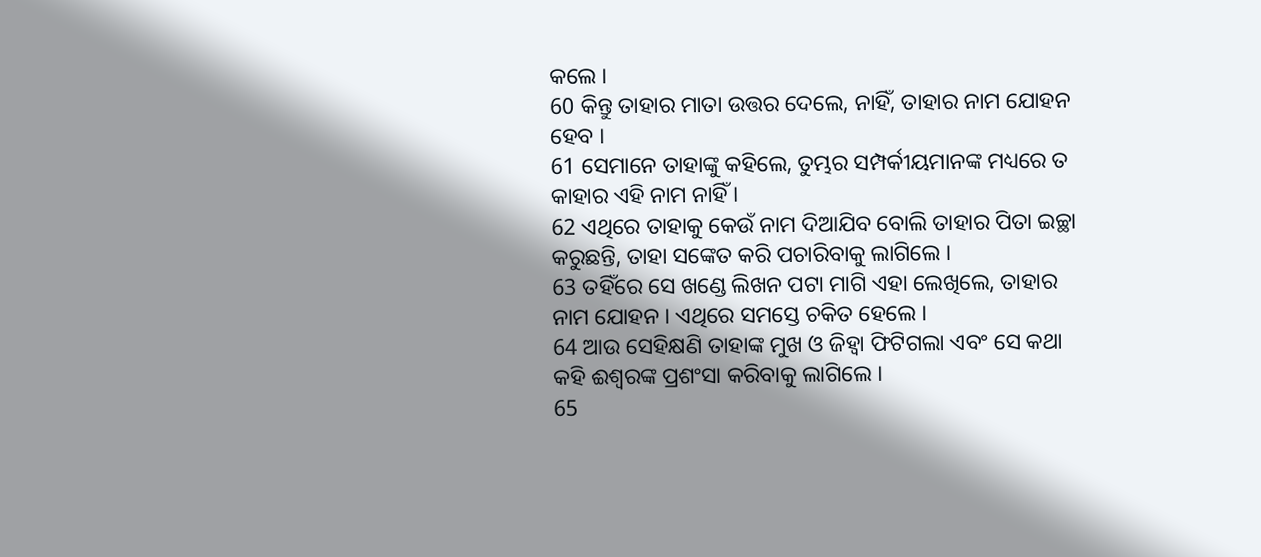କଲେ ।
60 କିନ୍ତୁ ତାହାର ମାତା ଉତ୍ତର ଦେଲେ, ନାହିଁ, ତାହାର ନାମ ଯୋହନ ହେବ ।
61 ସେମାନେ ତାହାଙ୍କୁ କହିଲେ, ତୁମ୍ଭର ସମ୍ପର୍କୀୟମାନଙ୍କ ମଧ୍ୟରେ ତ କାହାର ଏହି ନାମ ନାହିଁ ।
62 ଏଥିରେ ତାହାକୁ କେଉଁ ନାମ ଦିଆଯିବ ବୋଲି ତାହାର ପିତା ଇଚ୍ଛା କରୁଛନ୍ତି, ତାହା ସଙ୍କେତ କରି ପଚାରିବାକୁ ଲାଗିଲେ ।
63 ତହିଁରେ ସେ ଖଣ୍ଡେ ଲିଖନ ପଟା ମାଗି ଏହା ଲେଖିଲେ, ତାହାର ନାମ ଯୋହନ । ଏଥିରେ ସମସ୍ତେ ଚକିତ ହେଲେ ।
64 ଆଉ ସେହିକ୍ଷଣି ତାହାଙ୍କ ମୁଖ ଓ ଜିହ୍ୱା ଫିଟିଗଲା ଏବଂ ସେ କଥା କହି ଈଶ୍ୱରଙ୍କ ପ୍ରଶଂସା କରିବାକୁ ଲାଗିଲେ ।
65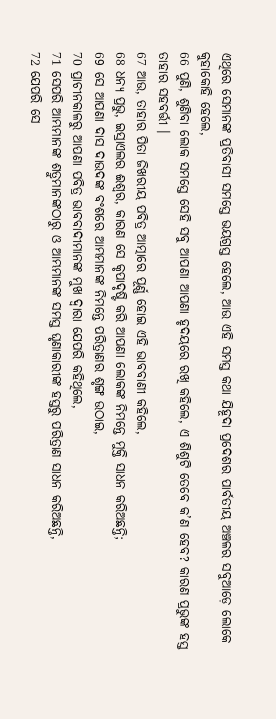ଏଥିରେ ସେମାନଙ୍କ ପ୍ରତିବାସୀ ସମସ୍ତେ ଭୟଗ୍ରସ୍ତ ହେଲେ, ଆଉ ଏହି ସମସ୍ତ କଥା ଯିହୂଦା ପ୍ରଦେଶର ପାର୍ବତୀୟ ଅଞ୍ଚଳର ସବୁଆଡ଼େ ଲୋକେ କୁହାକୋହି ହେଲେ,
66 ପୁଣି, ଶୁଣିବା ଲୋକ ସମସ୍ତେ ସେହି ସବୁ ଆପଣା ଆପଣା ହୃଦୟରେ ରଖି କହିଲେ, ଏ ଶିଶୁଟି ତେବେ କ’ଣ ହେବ? କାରଣ ପ୍ରଭୁଙ୍କ ହସ୍ତ ତାହାର ସହବର୍ତ୍ତୀ ।
67 ଆଉ, ତାହାର ପିତା ଜିଖରୀୟ ପବିତ୍ର ଆତ୍ମାରେ ପୂର୍ଣ୍ଣ ହୋଇ ଏହି ଭାବବାଣୀ କହିଲେ,
68 ଧନ୍ୟ ପ୍ରଭୁ, ଇସ୍ରାଏଲର ଈଶ୍ୱର, କାରଣ ସେ କୃପାଦୃଷ୍ଟି କରି ଆପଣା ଲୋକଙ୍କ ନିମନ୍ତେ ମୁକ୍ତି ସାଧନ କରିଅଛନ୍ତି;
69 ସେ ଆପଣା ଦାସ ଦାଉଦଙ୍କ ବଂଶରେ ଆମ୍ଭମାନଙ୍କ ନିମନ୍ତେ ପରିତ୍ରାଣର ଶୃଙ୍ଗ ଉଠାଇ,
70 ପ୍ରାଚୀନକାଳରୁ ଆପଣା ପବିତ୍ର ଭାବବାଦୀମାନଙ୍କ ମୁଖ ଦ୍ୱାରା ଯେପରି କହିଥିଲେ,
71 ସେପରି ଆମ୍ଭମାନଙ୍କ ଶତ୍ରୁମାନଙ୍କଠାରୁ ଓ ଆମ୍ଭମାନଙ୍କ ସମସ୍ତ ଘୃଣାକାରୀଙ୍କ ହସ୍ତରୁ ପରିତ୍ରାଣ ସାଧନ କରିଅଛନ୍ତି,
72 ଯେପରି ସେ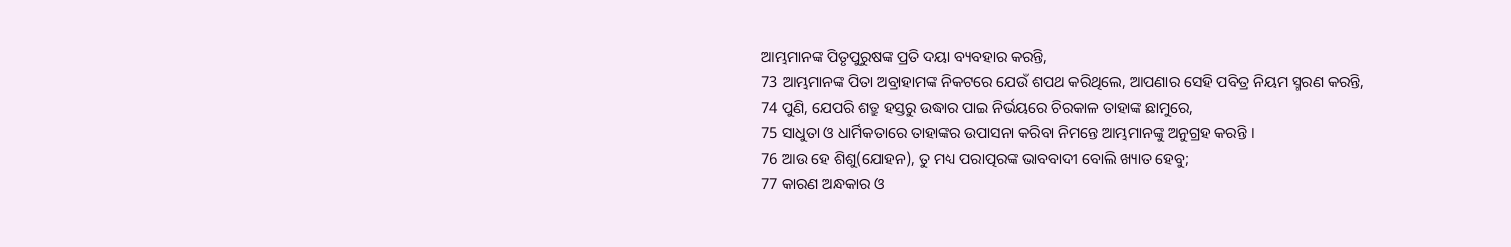ଆମ୍ଭମାନଙ୍କ ପିତୃପୁରୁଷଙ୍କ ପ୍ରତି ଦୟା ବ୍ୟବହାର କରନ୍ତି,
73 ଆମ୍ଭମାନଙ୍କ ପିତା ଅବ୍ରାହାମଙ୍କ ନିକଟରେ ଯେଉଁ ଶପଥ କରିଥିଲେ, ଆପଣାର ସେହି ପବିତ୍ର ନିୟମ ସ୍ମରଣ କରନ୍ତି,
74 ପୁଣି, ଯେପରି ଶତ୍ରୁ ହସ୍ତରୁ ଉଦ୍ଧାର ପାଇ ନିର୍ଭୟରେ ଚିରକାଳ ତାହାଙ୍କ ଛାମୁରେ,
75 ସାଧୁତା ଓ ଧାର୍ମିକତାରେ ତାହାଙ୍କର ଉପାସନା କରିବା ନିମନ୍ତେ ଆମ୍ଭମାନଙ୍କୁ ଅନୁଗ୍ରହ କରନ୍ତି ।
76 ଆଉ ହେ ଶିଶୁ(ଯୋହନ), ତୁ ମଧ୍ୟ ପରାତ୍ପରଙ୍କ ଭାବବାଦୀ ବୋଲି ଖ୍ୟାତ ହେବୁ;
77 କାରଣ ଅନ୍ଧକାର ଓ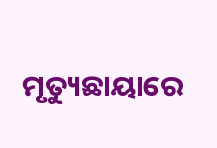ମୃତ୍ୟୁଛାୟାରେ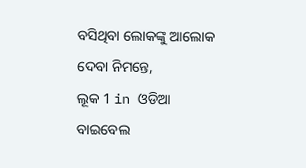ବସିଥିବା ଲୋକଙ୍କୁ ଆଲୋକ ଦେବା ନିମନ୍ତେ,
ଲୂକ 1 in ଓଡିଆ ବାଇବେଲ